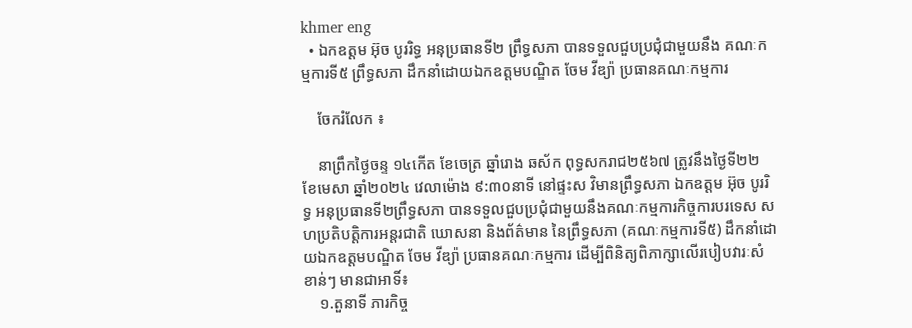khmer eng
  • ឯកឧត្តម អ៊ុច បូររិទ្ធ អនុប្រធានទី២ ព្រឹទ្ធសភា បានទទួលជួបប្រជុំជាមួយនឹង គណៈកម្មការទី៥ ព្រឹទ្ធសភា ដឹកនាំដោយឯកឧត្តមបណ្ឌិត ចែម វីឌ្យ៉ា ប្រធានគណៈកម្មការ

    ចែករំលែក ៖

    នាព្រឹកថ្ងៃចន្ទ ១៤កើត ខែចេត្រ ឆ្នាំរោង ឆស័ក ពុទ្ធសករាជ២៥៦៧ ត្រូវនឹងថ្ងៃទី២២ ខែមេសា ឆ្នាំ២០២៤ វេលាម៉ោង ៩:៣០នាទី នៅផ្ទះស វិមានព្រឹទ្ធសភា ឯកឧត្តម អ៊ុច បូររិទ្ធ អនុប្រធានទី២ព្រឹទ្ធសភា បានទទួលជួបប្រជុំជាមួយនឹងគណៈកម្មការកិច្ចការបរទេស សហប្រតិបត្តិការអន្តរជាតិ ឃោសនា និងព័ត៌មាន នៃព្រឹទ្ធសភា (គណៈកម្មការទី៥) ដឹកនាំដោយឯកឧត្តមបណ្ឌិត ចែម វីឌ្យ៉ា ប្រធានគណៈកម្មការ ដើម្បីពិនិត្យពិភាក្សាលើរបៀបវារៈសំខាន់ៗ មានជាអាទិ៍៖
    ១.តួនាទី ភារកិច្ច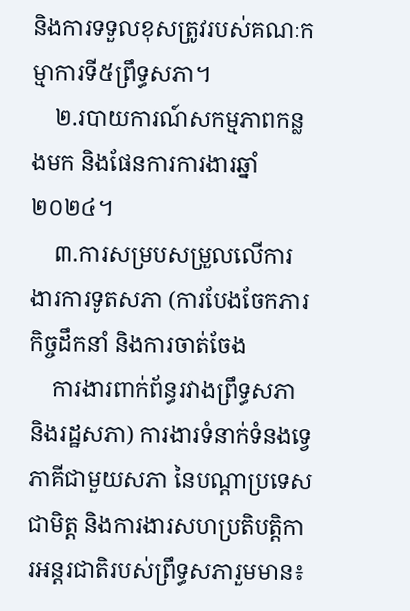និងការទទួលខុសត្រូវរបស់គណៈកម្មាការទី៥ព្រឹទ្ធសភា។
    ២.របាយការណ៍សកម្មភាពកន្លងមក និងផែនការការងារឆ្នាំ២០២៤។
    ៣.ការសម្របសម្រួលលើការងារការទូតសភា (ការបែងចែកភារកិច្ចដឹកនាំ និងការចាត់ចែង
    ការងារពាក់ព័ន្ធរវាងព្រឹទ្ធសភា និងរដ្ឋសភា) ការងារទំនាក់ទំនងទ្វេភាគីជាមួយសភា នៃបណ្ដាប្រទេសជាមិត្ត និងការងារសហប្រតិបត្តិការអន្តរជាតិរបស់ព្រឹទ្ធសភារួមមាន៖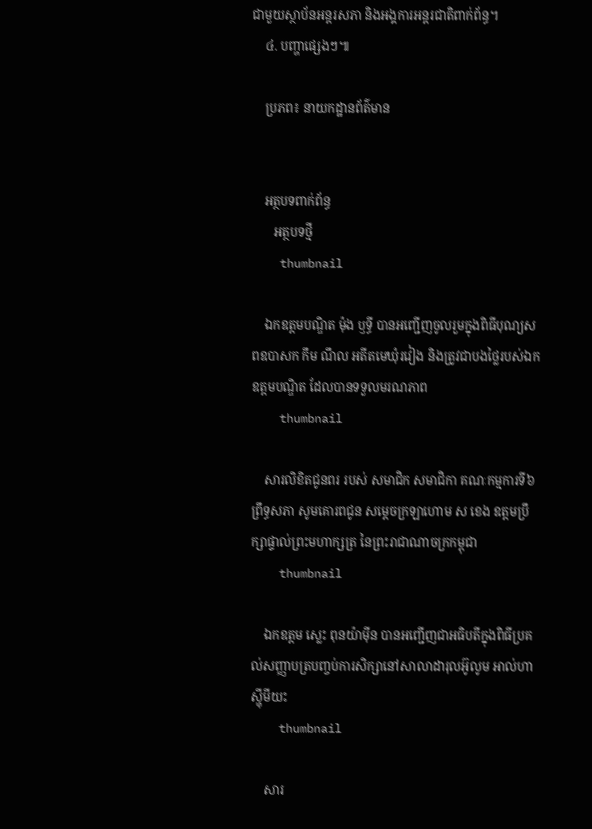ជាមួយស្ថាប័នអន្តរសភា និងអង្គការអន្តរជាតិពាក់ព័ន្ធ។
    ៤. បញ្ហាផ្សេងៗ៕

    ប្រភព៖ នាយកដ្ឋានព័ត៌មាន


    អត្ថបទពាក់ព័ន្ធ
       អត្ថបទថ្មី
    thumbnail

    ឯកឧត្តមបណ្ឌិត ម៉ុង ឫទ្ធី បានអញ្ជើញចូលរួមក្នុងពិធីបុណ្យសពឧបាសក កឹម ណឹល អតីតមេឃុំរវៀង និងត្រូវជាបងថ្លៃរបស់ឯកឧត្តមបណ្ឌិត ដែលបានទទួលមរណភាព
    thumbnail

    សារលិខិតជូនពរ របស់ សមាជិក សមាជិកា គណៈកម្មការទី៦ ព្រឹទ្ធសភា សូមគោរពជូន សម្តេចក្រឡាហោម ស ខេង ឧត្តមប្រឹក្សាផ្ទាល់ព្រះមហាក្សត្រ នៃព្រះរាជាណាចក្រកម្ពុជា
    thumbnail

    ឯកឧត្តម ស្លេះ ពុនយ៉ាមុីន បានអញ្ជើញជាអធិបតីក្នុងពិធីប្រគល់សញ្ញាបត្របញ្ចប់ការសិក្សានៅសាលាដារុលអ៊ូលូម អាល់ហាស្ហុីមីយះ
    thumbnail

    សារ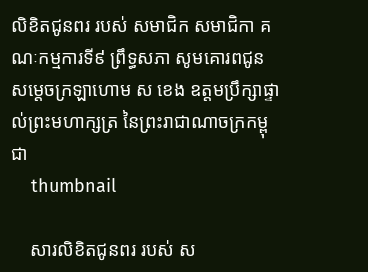លិខិតជូនពរ របស់ សមាជិក សមាជិកា គណៈកម្មការទី៩ ព្រឹទ្ធសភា សូមគោរពជូន សម្តេចក្រឡាហោម ស ខេង ឧត្តមប្រឹក្សាផ្ទាល់ព្រះមហាក្សត្រ នៃព្រះរាជាណាចក្រកម្ពុជា
    thumbnail

    សារលិខិតជូនពរ របស់ ស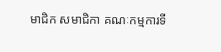មាជិក សមាជិកា គណៈកម្មការទី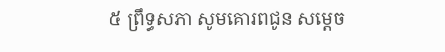៥ ព្រឹទ្ធសភា សូមគោរពជូន សម្តេច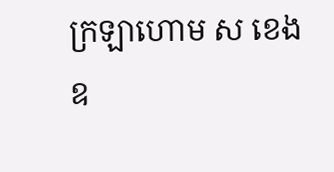ក្រឡាហោម ស ខេង ឧ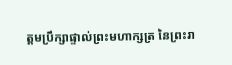ត្តមប្រឹក្សាផ្ទាល់ព្រះមហាក្សត្រ នៃព្រះរា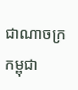ជាណាចក្រកម្ពុជា